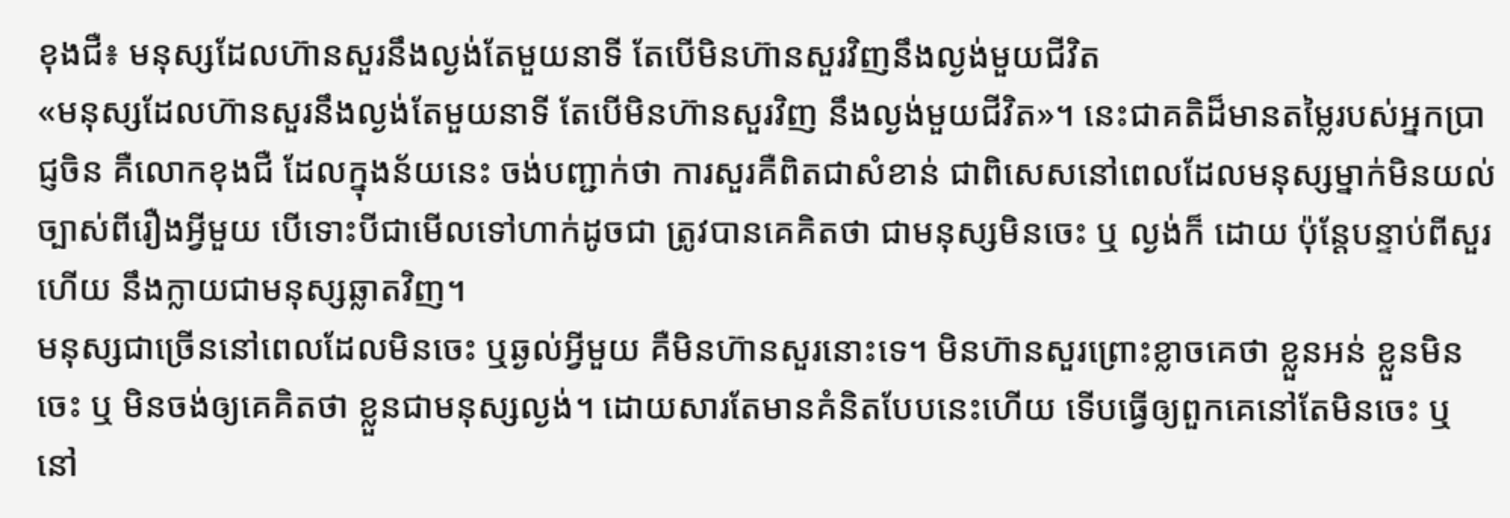ខុងជឺ៖ មនុស្សដែលហ៊ានសួរនឹងល្ងង់តែមួយនាទី តែបើមិនហ៊ានសួរវិញនឹងល្ងង់មួយជីវិត
«មនុស្សដែលហ៊ានសួរនឹងល្ងង់តែមួយនាទី តែបើមិនហ៊ានសួរវិញ នឹងល្ងង់មួយជីវិត»។ នេះជាគតិដ៏មានតម្លៃរបស់អ្នកប្រាជ្ញចិន គឺលោកខុងជឺ ដែលក្នុងន័យនេះ ចង់បញ្ជាក់ថា ការសួរគឺពិតជាសំខាន់ ជាពិសេសនៅពេលដែលមនុស្សម្នាក់មិនយល់ច្បាស់ពីរឿងអ្វីមួយ បើទោះបីជាមើលទៅហាក់ដូចជា ត្រូវបានគេគិតថា ជាមនុស្សមិនចេះ ឬ ល្ងង់ក៏ ដោយ ប៉ុន្តែបន្ទាប់ពីសួរហើយ នឹងក្លាយជាមនុស្សឆ្លាតវិញ។
មនុស្សជាច្រើននៅពេលដែលមិនចេះ ឬឆ្ងល់អ្វីមួយ គឺមិនហ៊ានសួរនោះទេ។ មិនហ៊ានសួរព្រោះខ្លាចគេថា ខ្លួនអន់ ខ្លួនមិនចេះ ឬ មិនចង់ឲ្យគេគិតថា ខ្លួនជាមនុស្សល្ងង់។ ដោយសារតែមានគំនិតបែបនេះហើយ ទើបធ្វើឲ្យពួកគេនៅតែមិនចេះ ឬ នៅ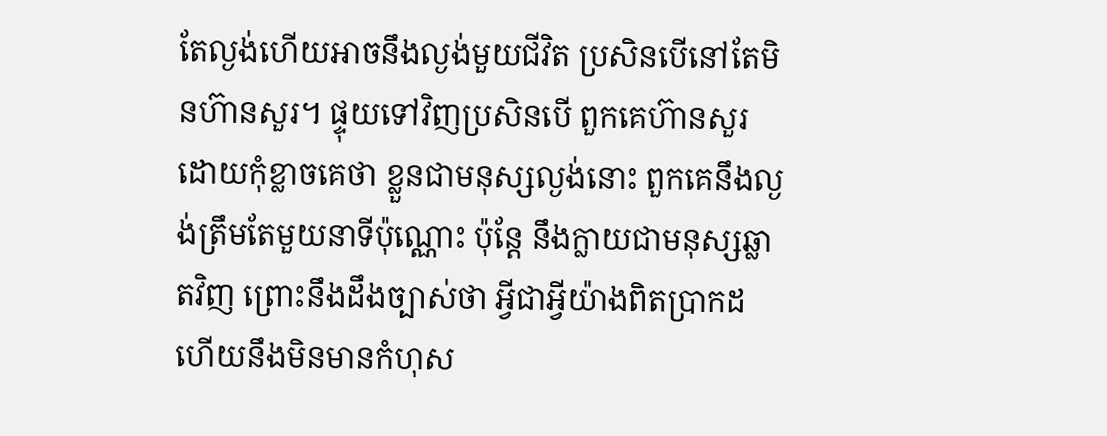តែល្ងង់ហើយអាចនឹងល្ងង់មួយជីវិត ប្រសិនបើនៅតែមិនហ៊ានសួរ។ ផ្ទុយទៅវិញប្រសិនបើ ពួកគេហ៊ានសួរ ដោយកុំខ្លាចគេថា ខ្លួនជាមនុស្សល្ងង់នោះ ពួកគេនឹងល្ងង់ត្រឹមតែមួយនាទីប៉ុណ្ណោះ ប៉ុន្តែ នឹងក្លាយជាមនុស្សឆ្លាតវិញ ព្រោះនឹងដឹងច្បាស់ថា អ្វីជាអ្វីយ៉ាងពិតប្រាកដ ហើយនឹងមិនមានកំហុស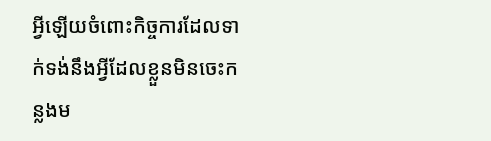អ្វីឡើយចំពោះកិច្ចការដែលទាក់ទង់នឹងអ្វីដែលខ្លួនមិនចេះកន្លងម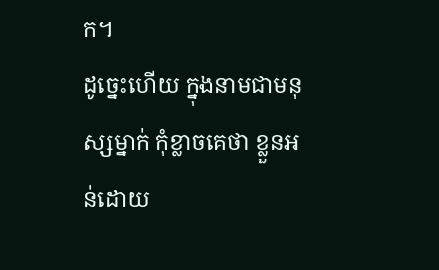ក។
ដូច្នេះហើយ ក្នុងនាមជាមនុស្សម្នាក់ កុំខ្លាចគេថា ខ្លួនអន់ដោយ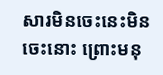សារមិនចេះនេះមិនចេះនោះ ព្រោះមនុ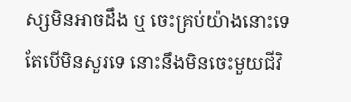ស្សមិនអាចដឹង ឬ ចេះគ្រប់យ៉ាងនោះទេតែបើមិនសួរទេ នោះនឹងមិនចេះមួយជីវិ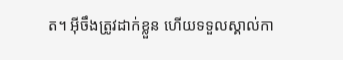ត។ អ៊ីចឹងត្រូវដាក់ខ្លួន ហើយទទួលស្គាល់កា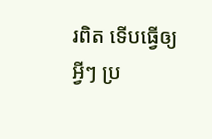រពិត ទើបធ្វើឲ្យអ្វីៗ ប្រ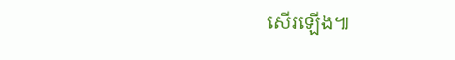សើរឡើង៕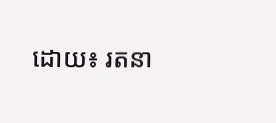ដោយ៖ រតនា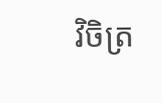វិចិត្រ